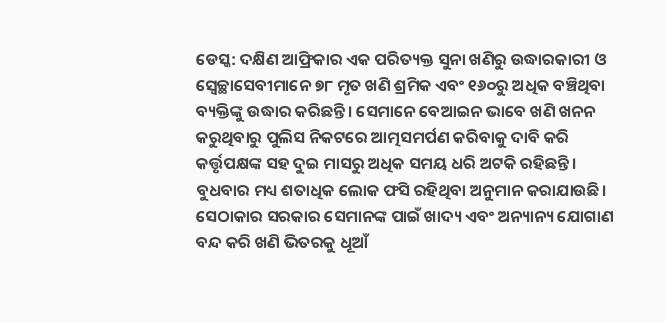ଡେସ୍କ: ଦକ୍ଷିଣ ଆଫ୍ରିକାର ଏକ ପରିତ୍ୟକ୍ତ ସୁନା ଖଣିରୁ ଉଦ୍ଧାରକାରୀ ଓ ସ୍ୱେଚ୍ଛାସେବୀମାନେ ୭୮ ମୃତ ଖଣି ଶ୍ରମିକ ଏବଂ ୧୬୦ରୁ ଅଧିକ ବଞ୍ଚିଥିବା ବ୍ୟକ୍ତିଙ୍କୁ ଉଦ୍ଧାର କରିଛନ୍ତି। ସେମାନେ ବେଆଇନ ଭାବେ ଖଣି ଖନନ କରୁଥିବାରୁ ପୁଲିସ ନିକଟରେ ଆତ୍ମସମର୍ପଣ କରିବାକୁ ଦାବି କରି କର୍ତ୍ତୃପକ୍ଷଙ୍କ ସହ ଦୁଇ ମାସରୁ ଅଧିକ ସମୟ ଧରି ଅଟକି ରହିଛନ୍ତି।
ବୁଧବାର ମଧ୍ୟ ଶତାଧିକ ଲୋକ ଫସି ରହିଥିବା ଅନୁମାନ କରାଯାଉଛି। ସେଠାକାର ସରକାର ସେମାନଙ୍କ ପାଇଁ ଖାଦ୍ୟ ଏବଂ ଅନ୍ୟାନ୍ୟ ଯୋଗାଣ ବନ୍ଦ କରି ଖଣି ଭିତରକୁ ଧୂଆଁ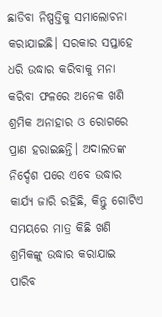ଛାଡିବା ନିଷ୍ପତ୍ତିକୁ ସମାଲୋଚନା କରାଯାଇଛି। ସରକାର ସପ୍ତାହେ ଧରି ଉଦ୍ଧାର କରିବାକୁ ମନା କରିବା ଫଳରେ ଅନେକ ଖଣି ଶ୍ରମିକ ଅନାହାର ଓ ରୋଗରେ ପ୍ରାଣ ହରାଇଛନ୍ତି। ଅଦାଲତଙ୍କ ନିର୍ଦ୍ଦେଶ ପରେ ଏବେ ଉଦ୍ଧାର କାର୍ଯ୍ୟ ଜାରି ରହିଛି, କିନ୍ତୁ ଗୋଟିଏ ସମୟରେ ମାତ୍ର କିଛି ଖଣି ଶ୍ରମିକଙ୍କୁ ଉଦ୍ଧାର କରାଯାଇ ପାରିବ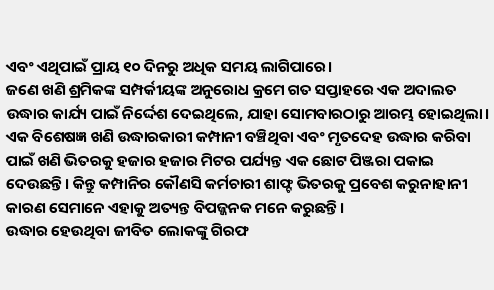ଏବଂ ଏଥିପାଇଁ ପ୍ରାୟ ୧୦ ଦିନରୁ ଅଧିକ ସମୟ ଲାଗିପାରେ।
ଜଣେ ଖଣି ଶ୍ରମିକଙ୍କ ସମ୍ପର୍କୀୟଙ୍କ ଅନୁରୋଧ କ୍ରମେ ଗତ ସପ୍ତାହରେ ଏକ ଅଦାଲତ ଉଦ୍ଧାର କାର୍ଯ୍ୟ ପାଇଁ ନିର୍ଦ୍ଦେଶ ଦେଇଥିଲେ, ଯାହା ସୋମବାରଠାରୁ ଆରମ୍ଭ ହୋଇଥିଲା। ଏକ ବିଶେଷଜ୍ଞ ଖଣି ଉଦ୍ଧାରକାରୀ କମ୍ପାନୀ ବଞ୍ଚିଥିବା ଏବଂ ମୃତଦେହ ଉଦ୍ଧାର କରିବା ପାଇଁ ଖଣି ଭିତରକୁ ହଜାର ହଜାର ମିଟର ପର୍ଯ୍ୟନ୍ତ ଏକ ଛୋଟ ପିଞ୍ଜରା ପକାଇ ଦେଉଛନ୍ତି। କିନ୍ତୁ କମ୍ପାନିର କୌଣସି କର୍ମଚାରୀ ଶାଫ୍ଟ ଭିତରକୁ ପ୍ରବେଶ କରୁନାହାନୀ କାରଣ ସେମାନେ ଏହାକୁ ଅତ୍ୟନ୍ତ ବିପଜ୍ଜନକ ମନେ କରୁଛନ୍ତି।
ଉଦ୍ଧାର ହେଉଥିବା ଜୀବିତ ଲୋକଙ୍କୁ ଗିରଫ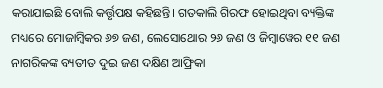କରାଯାଇଛି ବୋଲି କର୍ତ୍ତୃପକ୍ଷ କହିଛନ୍ତି। ଗତକାଲି ଗିରଫ ହୋଇଥିବା ବ୍ୟକ୍ତିଙ୍କ ମଧ୍ୟରେ ମୋଜାମ୍ବିକର ୬୭ ଜଣ, ଲେସୋଥୋର ୨୬ ଜଣ ଓ ଜିମ୍ବାୱେର ୧୧ ଜଣ ନାଗରିକଙ୍କ ବ୍ୟତୀତ ଦୁଇ ଜଣ ଦକ୍ଷିଣ ଆଫ୍ରିକା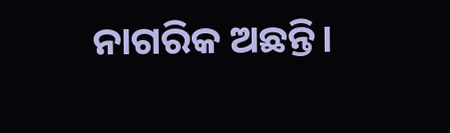ନାଗରିକ ଅଛନ୍ତି।